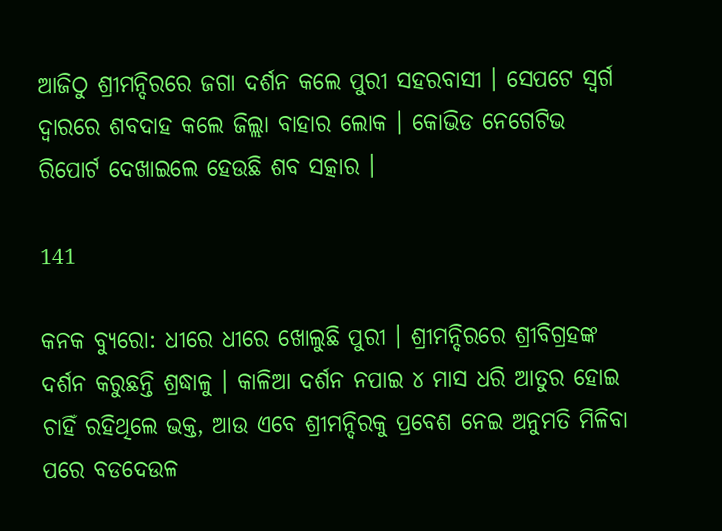ଆଜିଠୁ ଶ୍ରୀମନ୍ଦିରରେ ଜଗା ଦର୍ଶନ କଲେ ପୁରୀ ସହରବାସୀ । ସେପଟେ ସ୍ୱର୍ଗ ଦ୍ୱାରରେ ଶବଦାହ କଲେ ଜିଲ୍ଲା ବାହାର ଲୋକ । କୋଭିଡ ନେଗେଟିଭ ରିପୋର୍ଟ ଦେଖାଇଲେ ହେଉଛି ଶବ ସତ୍କାର ।

141

କନକ ବ୍ୟୁରୋ: ଧୀରେ ଧୀରେ ଖୋଲୁଛି ପୁରୀ । ଶ୍ରୀମନ୍ଦିରରେ ଶ୍ରୀବିଗ୍ରହଙ୍କ ଦର୍ଶନ କରୁଛନ୍ତି ଶ୍ରଦ୍ଧାଳୁ । କାଳିଆ ଦର୍ଶନ ନପାଇ ୪ ମାସ ଧରି ଆତୁର ହୋଇ ଚାହିଁ ରହିଥିଲେ ଭକ୍ତ, ଆଉ ଏବେ ଶ୍ରୀମନ୍ଦିରକୁ ପ୍ରବେଶ ନେଇ ଅନୁମତି ମିଳିବା ପରେ ବଡଦେଉଳ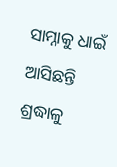ସାମ୍ନାକୁ ଧାଇଁ ଆସିଛନ୍ତି ଶ୍ରଦ୍ଧାଳୁ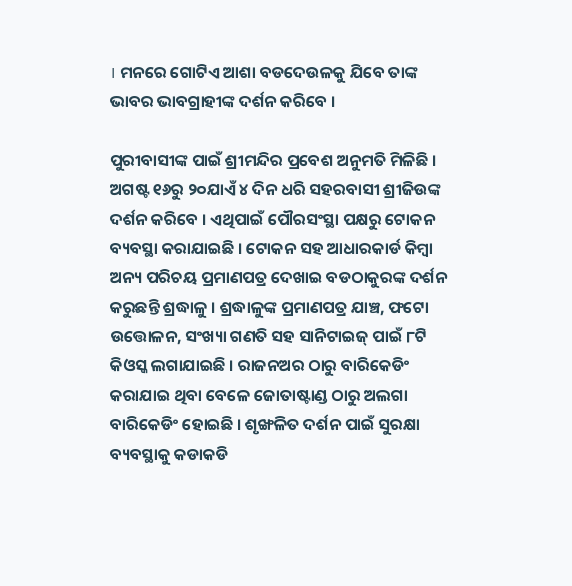। ମନରେ ଗୋଟିଏ ଆଶା ବଡଦେଉଳକୁ ଯିବେ ତାଙ୍କ ଭାବର ଭାବଗ୍ରାହୀଙ୍କ ଦର୍ଶନ କରିବେ ।

ପୁରୀବାସୀଙ୍କ ପାଇଁ ଶ୍ରୀମନ୍ଦିର ପ୍ରବେଶ ଅନୁମତି ମିଳିଛି । ଅଗଷ୍ଟ ୧୬ରୁ ୨୦ଯାଏଁ ୪ ଦିନ ଧରି ସହରବାସୀ ଶ୍ରୀଜିଉଙ୍କ ଦର୍ଶନ କରିବେ । ଏଥିପାଇଁ ପୌରସଂସ୍ଥା ପକ୍ଷରୁ ଟୋକନ ବ୍ୟବସ୍ଥା କରାଯାଇଛି । ଟୋକନ ସହ ଆଧାରକାର୍ଡ କିମ୍ବା ଅନ୍ୟ ପରିଚୟ ପ୍ରମାଣପତ୍ର ଦେଖାଇ ବଡଠାକୁରଙ୍କ ଦର୍ଶନ କରୁଛନ୍ତି ଶ୍ରଦ୍ଧାଳୁ । ଶ୍ରଦ୍ଧାଳୁଙ୍କ ପ୍ରମାଣପତ୍ର ଯାଞ୍ଚ, ଫଟୋ ଉତ୍ତୋଳନ, ସଂଖ୍ୟା ଗଣତି ସହ ସାନିଟାଇଜ୍ ପାଇଁ ୮ଟି କିଓସ୍କ ଲଗାଯାଇଛି । ରାଜନଅର ଠାରୁ ବାରିକେଡିଂ କରାଯାଇ ଥିବା ବେଳେ ଜୋତାଷ୍ଟାଣ୍ଡ ଠାରୁ ଅଲଗା ବାରିକେଡିଂ ହୋଇଛି । ଶୃଙ୍ଖଳିତ ଦର୍ଶନ ପାଇଁ ସୁରକ୍ଷା ବ୍ୟବସ୍ଥାକୁ କଡାକଡି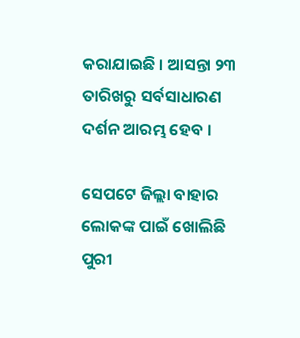କରାଯାଇଛି । ଆସନ୍ତା ୨୩ ତାରିଖରୁ ସର୍ବସାଧାରଣ ଦର୍ଶନ ଆରମ୍ଭ ହେବ ।

ସେପଟେ ଜିଲ୍ଲା ବାହାର ଲୋକଙ୍କ ପାଇଁ ଖୋଲିଛି ପୁରୀ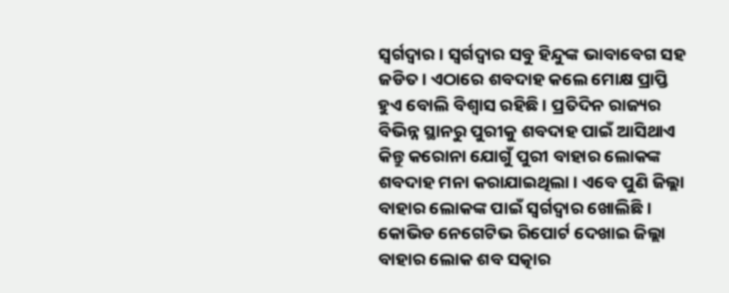ସ୍ୱର୍ଗଦ୍ୱାର । ସ୍ୱର୍ଗଦ୍ୱାର ସବୁ ହିନ୍ଦୁଙ୍କ ଭାବାବେଗ ସହ ଜଡିତ । ଏଠାରେ ଶବଦାହ କଲେ ମୋକ୍ଷ ପ୍ରାପ୍ତି ହୁଏ ବୋଲି ବିଶ୍ୱାସ ରହିଛି । ପ୍ରତିଦିନ ରାଜ୍ୟର ବିଭିନ୍ନ ସ୍ଥାନରୁ ପୁରୀକୁ ଶବଦାହ ପାଇଁ ଆସିଥାଏ କିନ୍ତୁ କରୋନା ଯୋଗୁଁ ପୁରୀ ବାହାର ଲୋକଙ୍କ ଶବଦାହ ମନା କରାଯାଇଥିଲା । ଏବେ ପୁଣି ଜିଲ୍ଲା ବାହାର ଲୋକଙ୍କ ପାଇଁ ସ୍ୱର୍ଗଦ୍ୱାର ଖୋଲିଛି । କୋଭିଡ ନେଗେଟିଭ ରିପୋର୍ଟ ଦେଖାଇ ଜିଲ୍ଲା ବାହାର ଲୋକ ଶବ ସତ୍କାର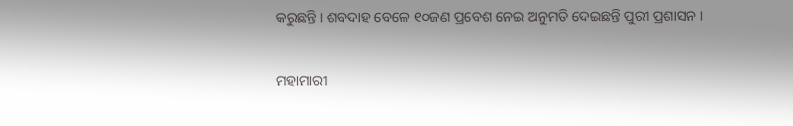କରୁଛନ୍ତି । ଶବଦାହ ବେଳେ ୧୦ଜଣ ପ୍ରବେଶ ନେଇ ଅନୁମତି ଦେଇଛନ୍ତି ପୁରୀ ପ୍ରଶାସନ ।

ମହାମାରୀ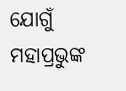ଯୋଗୁଁ ମହାପ୍ରଭୁଙ୍କ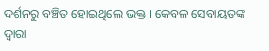ଦର୍ଶନରୁ ବଞ୍ଚିତ ହୋଇଥିଲେ ଭକ୍ତ । କେବଳ ସେବାୟତଙ୍କ ଦ୍ୱାରା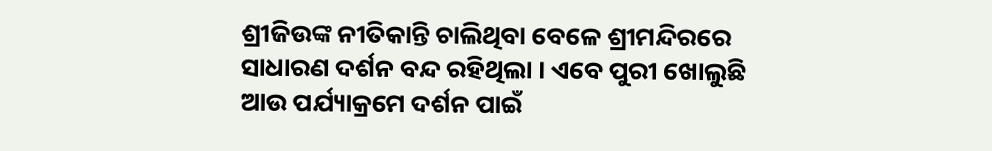ଶ୍ରୀଜିଉଙ୍କ ନୀତିକାନ୍ତି ଚାଲିଥିବା ବେଳେ ଶ୍ରୀମନ୍ଦିରରେ ସାଧାରଣ ଦର୍ଶନ ବନ୍ଦ ରହିଥିଲା । ଏବେ ପୁରୀ ଖୋଲୁଛି ଆଉ ପର୍ଯ୍ୟାକ୍ରମେ ଦର୍ଶନ ପାଇଁ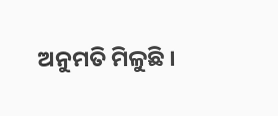ଅନୁମତି ମିଳୁଛି ।